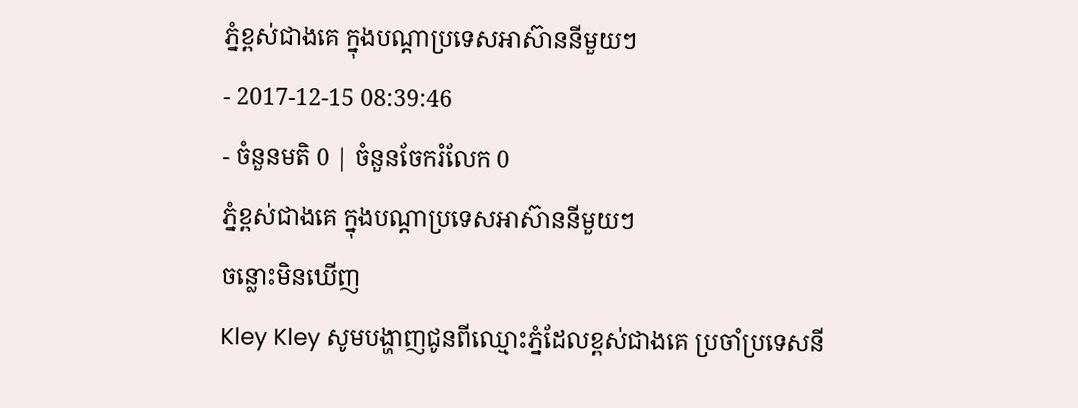ភ្នំខ្ពស់ជាងគេ ក្នុងបណ្តាប្រទេសអាស៊ាននីមួយៗ
- 2017-12-15 08:39:46
- ចំនួនមតិ 0 | ចំនួនចែករំលែក 0
ភ្នំខ្ពស់ជាងគេ ក្នុងបណ្តាប្រទេសអាស៊ាននីមួយៗ
ចន្លោះមិនឃើញ
Kley Kley សូមបង្ហាញជូនពីឈ្មោះភ្នំដែលខ្ពស់ជាងគេ ប្រចាំប្រទេសនី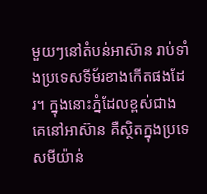មួយៗនៅតំបន់អាស៊ាន រាប់ទាំងប្រទេសទីម័រខាងកើតផងដែរ។ ក្នុងនោះភ្នំដែលខ្ពស់ជាងគេនៅអាស៊ាន គឺស្ថិតក្នុងប្រទេសមីយ៉ាន់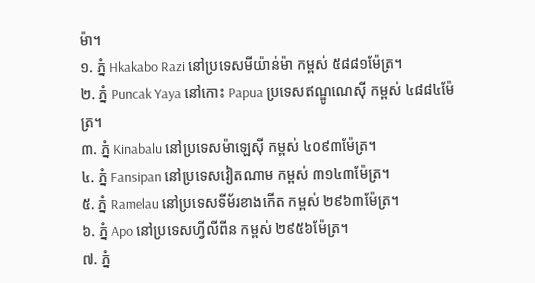ម៉ា។
១. ភ្នំ Hkakabo Razi នៅប្រទេសមីយ៉ាន់ម៉ា កម្ពស់ ៥៨៨១ម៉ែត្រ។
២. ភ្នំ Puncak Yaya នៅកោះ Papua ប្រទេសឥណ្ឌូណេស៊ី កម្ពស់ ៤៨៨៤ម៉ែត្រ។
៣. ភ្នំ Kinabalu នៅប្រទេសម៉ាឡេស៊ី កម្ពស់ ៤០៩៣ម៉ែត្រ។
៤. ភ្នំ Fansipan នៅប្រទេសវៀតណាម កម្ពស់ ៣១៤៣ម៉ែត្រ។
៥. ភ្នំ Ramelau នៅប្រទេសទីម័រខាងកើត កម្ពស់ ២៩៦៣ម៉ែត្រ។
៦. ភ្នំ Apo នៅប្រទេសហ្វីលីពីន កម្ពស់ ២៩៥៦ម៉ែត្រ។
៧. ភ្នំ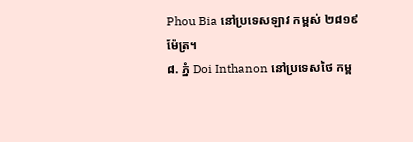Phou Bia នៅប្រទេសឡាវ កម្ពស់ ២៨១៩ម៉ែត្រ។
៨. ភ្នំ Doi Inthanon នៅប្រទេសថៃ កម្ព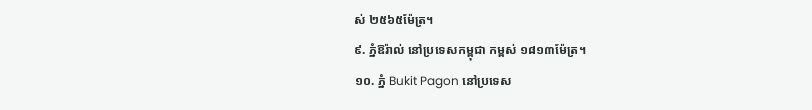ស់ ២៥៦៥ម៉ែត្រ។
៩. ភ្នំឱរ៉ាល់ នៅប្រទេសកម្ពុជា កម្ពស់ ១៨១៣ម៉ែត្រ។
១០. ភ្នំ Bukit Pagon នៅប្រទេស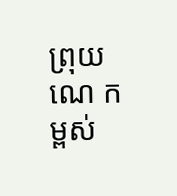ព្រុយណេ កម្ពស់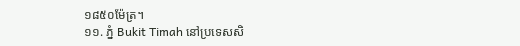១៨៥០ម៉ែត្រ។
១១. ភ្នំ Bukit Timah នៅប្រទេសសិ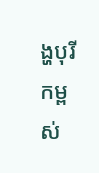ង្ហបុរី កម្ពស់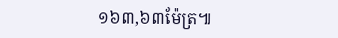១៦៣,៦៣ម៉ែត្រ៕